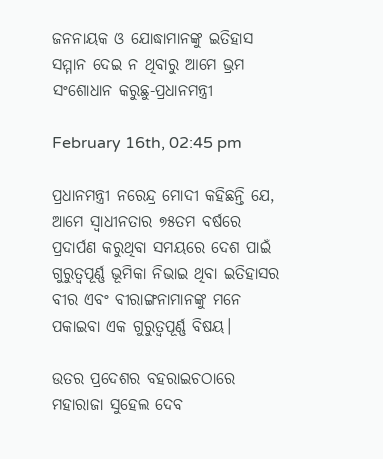ଜନନାୟକ ଓ ଯୋଦ୍ଧାମାନଙ୍କୁ ଇତିହାସ ସମ୍ମାନ ଦେଇ ନ ଥିବାରୁ ଆମେ ଭ୍ରମ ସଂଶୋଧାନ କରୁଛୁ-ପ୍ରଧାନମନ୍ତ୍ରୀ

February 16th, 02:45 pm

ପ୍ରଧାନମନ୍ତ୍ରୀ ନରେନ୍ଦ୍ର ମୋଦୀ କହିଛନ୍ତି ଯେ, ଆମେ ସ୍ୱାଧୀନତାର ୭୫ତମ ବର୍ଷରେ ପ୍ରଦାର୍ପଣ କରୁଥିବା ସମୟରେ ଦେଶ ପାଇଁ ଗୁରୁତ୍ୱପୂର୍ଣ୍ଣ ଭୂମିକା ନିଭାଇ ଥିବା ଇତିହାସର ବୀର ଏବଂ ବୀରାଙ୍ଗନାମାନଙ୍କୁ ମନେ ପକାଇବା ଏକ ଗୁରୁତ୍ୱପୂର୍ଣ୍ଣ ବିଷୟ।

ଉତର ପ୍ରଦେଶର ବହରାଇଚଠାରେ ମହାରାଜା ସୁହେଲ ଦେବ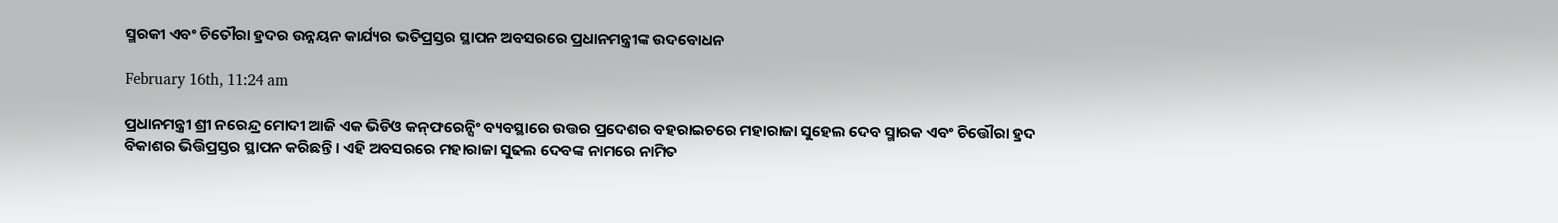ସ୍ମରକୀ ଏବଂ ଚିତୌରା ହ୍ରଦର ଉନ୍ନୟନ କାର୍ଯ୍ୟର ଭତିପ୍ରସ୍ତର ସ୍ଥାପନ ଅବସରରେ ପ୍ରଧାନମନ୍ତ୍ରୀଙ୍କ ଉଦବୋଧନ

February 16th, 11:24 am

ପ୍ରଧାନମନ୍ତ୍ରୀ ଶ୍ରୀ ନରେନ୍ଦ୍ର ମୋଦୀ ଆଜି ଏକ ଭିଡିଓ କନ୍‍ଫରେନ୍ସିଂ ବ୍ୟବସ୍ଥାରେ ଉତ୍ତର ପ୍ରଦେଶର ବହରାଇଚରେ ମହାରାଜା ସୁହେଲ ଦେବ ସ୍ମାରକ ଏବଂ ଚିତ୍ତୌରା ହ୍ରଦ ବିକାଶର ଭିତ୍ତିପ୍ରସ୍ତର ସ୍ଥାପନ କରିଛନ୍ତି । ଏହି ଅବସରରେ ମହାରାଜା ସୁଢଲ ଦେବଙ୍କ ନାମରେ ନାମିତ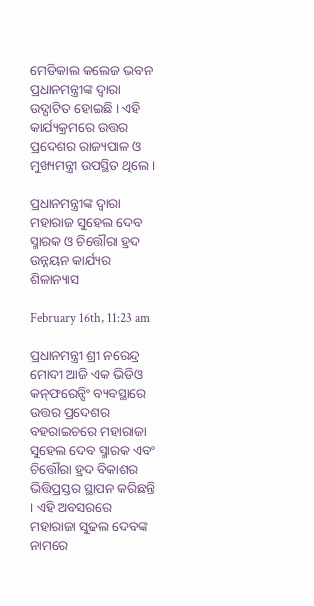ମେଡିକାଲ କଲେଜ ଭବନ ପ୍ରଧାନମନ୍ତ୍ରୀଙ୍କ ଦ୍ୱାରା ଉଦ୍ଘାଟିତ ହୋଇଛି । ଏହି କାର୍ଯ୍ୟକ୍ରମରେ ଉତ୍ତର ପ୍ରଦେଶର ରାଜ୍ୟପାଳ ଓ ମୁଖ୍ୟମନ୍ତ୍ରୀ ଉପସ୍ଥିତ ଥିଲେ ।

ପ୍ରଧାନମନ୍ତ୍ରୀଙ୍କ ଦ୍ୱାରା ମହାରାଜ ସୁହେଲ ଦେବ ସ୍ମାରକ ଓ ଚିତ୍ତୌରା ହ୍ରଦ ଉନ୍ନୟନ କାର୍ଯ୍ୟର ଶିଳାନ୍ୟାସ

February 16th, 11:23 am

ପ୍ରଧାନମନ୍ତ୍ରୀ ଶ୍ରୀ ନରେନ୍ଦ୍ର ମୋଦୀ ଆଜି ଏକ ଭିଡିଓ କନ୍‍ଫରେନ୍ସିଂ ବ୍ୟବସ୍ଥାରେ ଉତ୍ତର ପ୍ରଦେଶର ବହରାଇଚରେ ମହାରାଜା ସୁହେଲ ଦେବ ସ୍ମାରକ ଏବଂ ଚିତ୍ତୌରା ହ୍ରଦ ବିକାଶର ଭିତ୍ତିପ୍ରସ୍ତର ସ୍ଥାପନ କରିଛନ୍ତି । ଏହି ଅବସରରେ ମହାରାଜା ସୁଢଲ ଦେବଙ୍କ ନାମରେ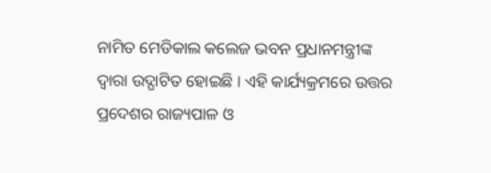ନାମିତ ମେଡିକାଲ କଲେଜ ଭବନ ପ୍ରଧାନମନ୍ତ୍ରୀଙ୍କ ଦ୍ୱାରା ଉଦ୍ଘାଟିତ ହୋଇଛି । ଏହି କାର୍ଯ୍ୟକ୍ରମରେ ଉତ୍ତର ପ୍ରଦେଶର ରାଜ୍ୟପାଳ ଓ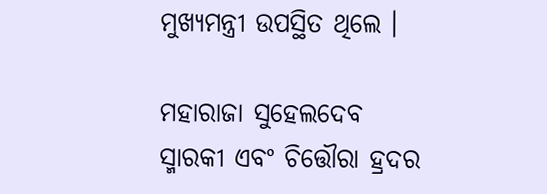ମୁଖ୍ୟମନ୍ତ୍ରୀ ଉପସ୍ଥିତ ଥିଲେ ।

ମହାରାଜା ସୁହେଲଦେବ ସ୍ମାରକୀ ଏବଂ ଚିତ୍ତୌରା ହ୍ରଦର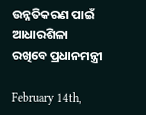ଉନ୍ନତିକରଣ ପାଇଁ ଆଧାରଶିଳା ରଖିବେ ପ୍ରଧାନମନ୍ତ୍ରୀ

February 14th,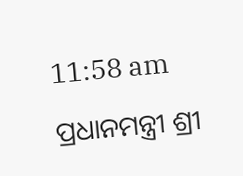11:58 am

ପ୍ରଧାନମନ୍ତ୍ରୀ ଶ୍ରୀ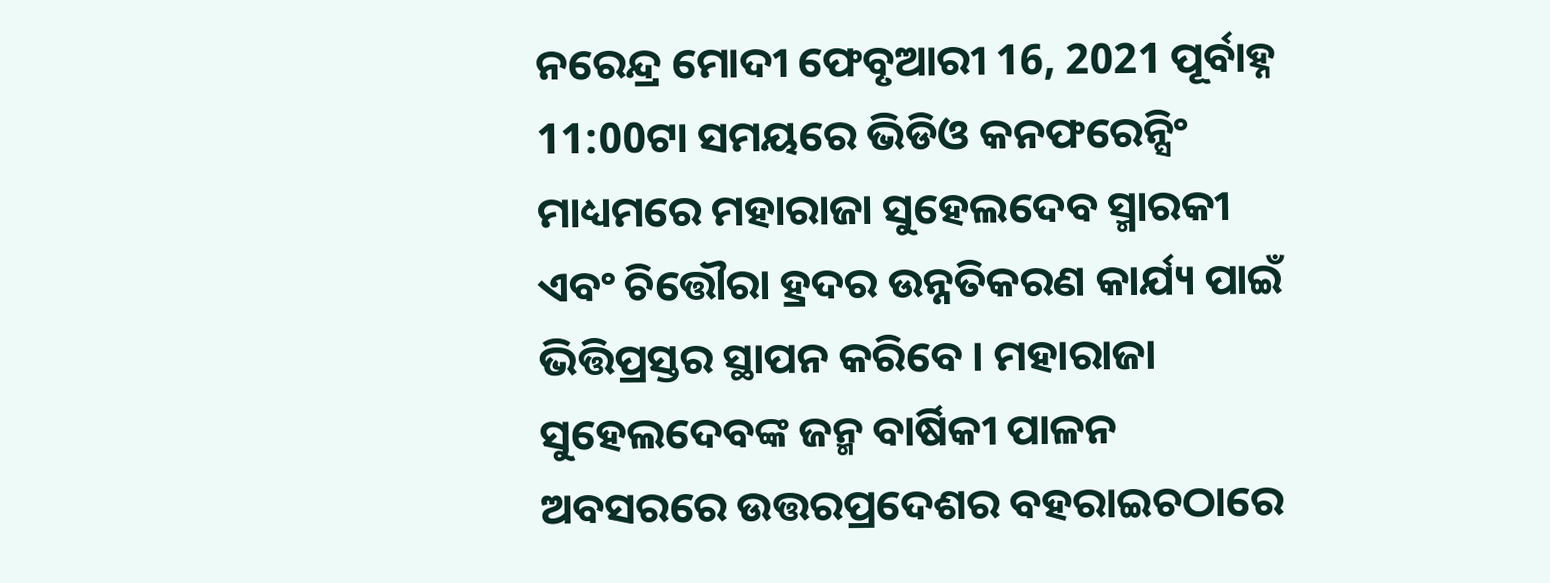ନରେନ୍ଦ୍ର ମୋଦୀ ଫେବୃଆରୀ 16, 2021 ପୂର୍ବାହ୍ନ 11:00ଟା ସମୟରେ ଭିଡିଓ କନଫରେନ୍ସିଂ ମାଧ୍ୟମରେ ମହାରାଜା ସୁହେଲଦେବ ସ୍ମାରକୀ ଏବଂ ଚିତ୍ତୌରା ହ୍ରଦର ଉନ୍ନତିକରଣ କାର୍ଯ୍ୟ ପାଇଁ ଭିତ୍ତିପ୍ରସ୍ତର ସ୍ଥାପନ କରିବେ । ମହାରାଜା ସୁହେଲଦେବଙ୍କ ଜନ୍ମ ବାର୍ଷିକୀ ପାଳନ ଅବସରରେ ଉତ୍ତରପ୍ରଦେଶର ବହରାଇଚଠାରେ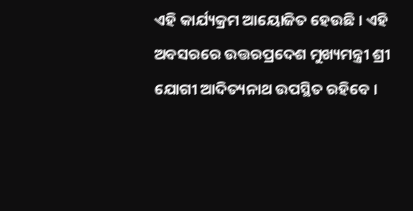ଏହି କାର୍ଯ୍ୟକ୍ରମ ଆୟୋଜିତ ହେଉଛି । ଏହି ଅବସରରେ ଉତ୍ତରପ୍ରଦେଶ ମୁଖ୍ୟମନ୍ତ୍ରୀ ଶ୍ରୀ ଯୋଗୀ ଆଦିତ୍ୟନାଥ ଉପସ୍ଥିତ ରହିବେ ।